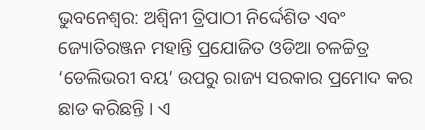ଭୁବନେଶ୍ୱର: ଅଶ୍ୱିନୀ ତ୍ରିପାଠୀ ନିର୍ଦ୍ଦେଶିତ ଏବଂ ଜ୍ୟୋତିରଞ୍ଜନ ମହାନ୍ତି ପ୍ରଯୋଜିତ ଓଡିଆ ଚଳଚ୍ଚିତ୍ର ‘ଡେଲିଭରୀ ବୟ’ ଉପରୁ ରାଜ୍ୟ ସରକାର ପ୍ରମୋଦ କର ଛାଡ କରିଛନ୍ତି । ଏ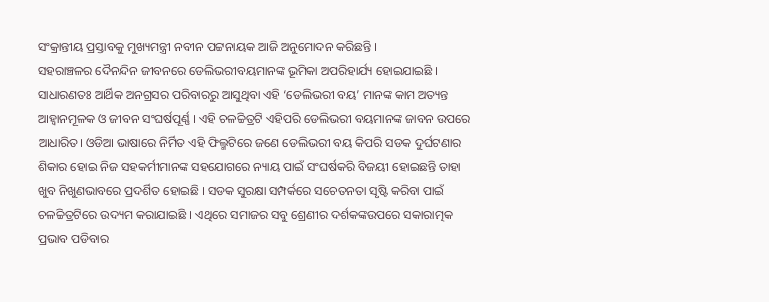ସଂକ୍ରାନ୍ତୀୟ ପ୍ରସ୍ତାବକୁ ମୁଖ୍ୟମନ୍ତ୍ରୀ ନବୀନ ପଟ୍ଟନାୟକ ଆଜି ଅନୁମୋଦନ କରିଛନ୍ତି ।
ସହରାଞ୍ଚଳର ଦୈନନ୍ଦିନ ଜୀବନରେ ଡେଲିଭରୀବୟମାନଙ୍କ ଭୂମିକା ଅପରିହାର୍ଯ୍ୟ ହୋଇଯାଇଛି । ସାଧାରଣତଃ ଆର୍ଥିକ ଅନଗ୍ରସର ପରିବାରରୁ ଆସୁଥିବା ଏହି ‘ଡେଲିଭରୀ ବୟ’ ମାନଙ୍କ କାମ ଅତ୍ୟନ୍ତ ଆହ୍ୱାନମୂଳକ ଓ ଜୀବନ ସଂଘର୍ଷପୂର୍ଣ୍ଣ । ଏହି ଚଳଚ୍ଚିତ୍ରଟି ଏହିପରି ଡେଲିଭରୀ ବୟମାନଙ୍କ ଜାବନ ଉପରେ ଆଧାରିତ। ଓଡିଆ ଭାଷାରେ ନିର୍ମିତ ଏହି ଫିଲ୍ମଟିରେ ଜଣେ ଡେଲିଭରୀ ବୟ କିପରି ସଡକ ଦୁର୍ଘଟଣାର ଶିକାର ହୋଇ ନିଜ ସହକର୍ମୀମାନଙ୍କ ସହଯୋଗରେ ନ୍ୟାୟ ପାଇଁ ସଂଘର୍ଷକରି ବିଜୟୀ ହୋଇଛନ୍ତି ତାହା ଖୁବ ନିଖୁଣଭାବରେ ପ୍ରଦର୍ଶିତ ହୋଇଛି । ସଡକ ସୁରକ୍ଷା ସମ୍ପର୍କରେ ସଚେତନତା ସୃଷ୍ଟି କରିବା ପାଇଁ ଚଳଚ୍ଚିତ୍ରଟିରେ ଉଦ୍ୟମ କରାଯାଇଛି । ଏଥିରେ ସମାଜର ସବୁ ଶ୍ରେଣୀର ଦର୍ଶକଙ୍କଉପରେ ସକାରାତ୍ମକ ପ୍ରଭାବ ପଡିବାର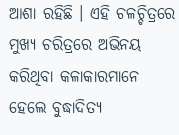ଆଶା ରହିଛି । ଏହି ଚଳଚ୍ଚିତ୍ରରେ ମୁଖ୍ୟ ଚରିତ୍ରରେ ଅଭିନୟ କରିଥିବା କଳାକାରମାନେ ହେଲେ ବୁଦ୍ଧାଦିତ୍ୟ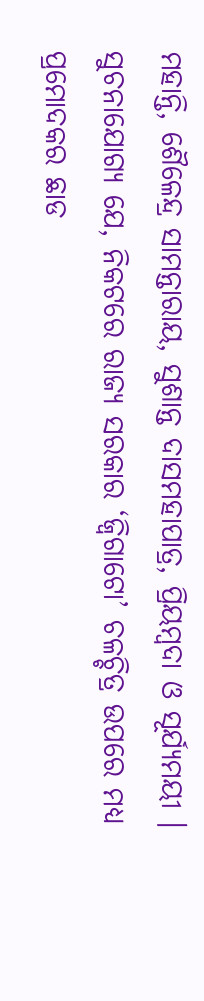ମହାନ୍ତି, ଶୈଳେନ୍ଦ୍ର ସାମନ୍ତାରାୟ, ସୁଶାନ୍ତ ଦାସମହାପାତ୍ର, ପ୍ରିୟମ୍ବଦା ଓ ସୂର୍ଯ୍ୟମୟୀ ।
ସୁଚନାଯୋଗ୍ୟ ଯେ, ନିକଟରେ ରାଜ୍ୟ ସରକାର ‘ଜ୍ୱିଗାଟୋ’ ଚଳଚ୍ଚିତ୍ର ଉପରେ ମଧ୍ୟ ପ୍ରମୋଦକର ଛାଡ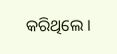କରିଥିଲେ ।